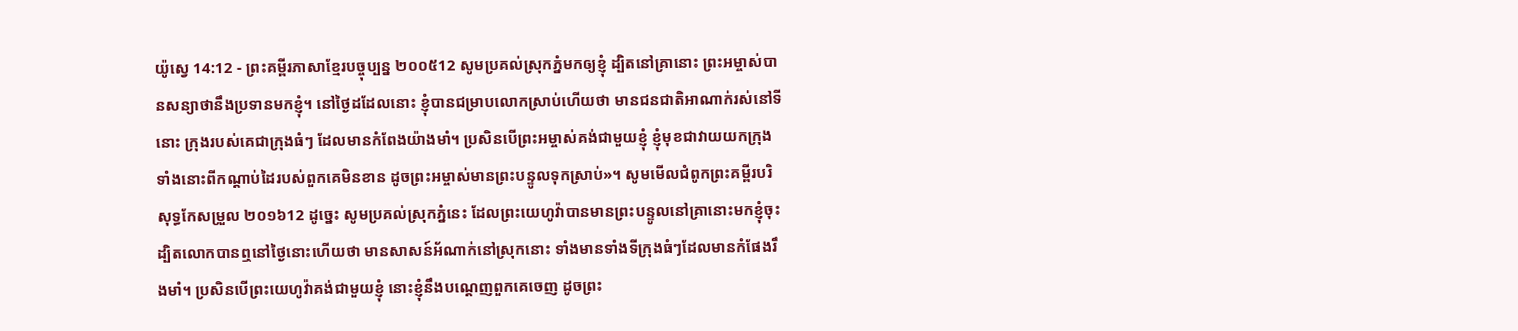យ៉ូស្វេ 14:12 - ព្រះគម្ពីរភាសាខ្មែរបច្ចុប្បន្ន ២០០៥12 សូមប្រគល់ស្រុកភ្នំមកឲ្យខ្ញុំ ដ្បិតនៅគ្រានោះ ព្រះអម្ចាស់បានសន្យាថានឹងប្រទានមកខ្ញុំ។ នៅថ្ងៃដដែលនោះ ខ្ញុំបានជម្រាបលោកស្រាប់ហើយថា មានជនជាតិអាណាក់រស់នៅទីនោះ ក្រុងរបស់គេជាក្រុងធំៗ ដែលមានកំពែងយ៉ាងមាំ។ ប្រសិនបើព្រះអម្ចាស់គង់ជាមួយខ្ញុំ ខ្ញុំមុខជាវាយយកក្រុងទាំងនោះពីកណ្ដាប់ដៃរបស់ពួកគេមិនខាន ដូចព្រះអម្ចាស់មានព្រះបន្ទូលទុកស្រាប់»។ សូមមើលជំពូកព្រះគម្ពីរបរិសុទ្ធកែសម្រួល ២០១៦12 ដូច្នេះ សូមប្រគល់ស្រុកភ្នំនេះ ដែលព្រះយេហូវ៉ាបានមានព្រះបន្ទូលនៅគ្រានោះមកខ្ញុំចុះ ដ្បិតលោកបានឮនៅថ្ងៃនោះហើយថា មានសាសន៍អ័ណាក់នៅស្រុកនោះ ទាំងមានទាំងទីក្រុងធំៗដែលមានកំផែងរឹងមាំ។ ប្រសិនបើព្រះយេហូវ៉ាគង់ជាមួយខ្ញុំ នោះខ្ញុំនឹងបណ្តេញពួកគេចេញ ដូចព្រះ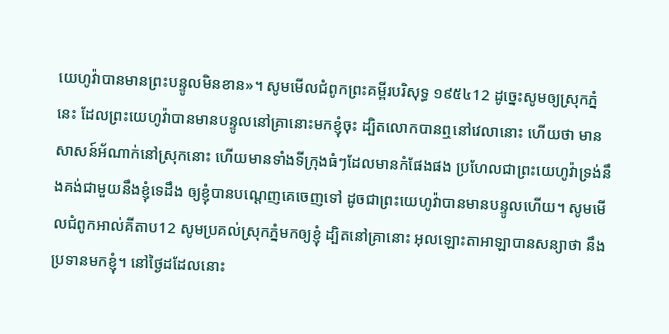យេហូវ៉ាបានមានព្រះបន្ទូលមិនខាន»។ សូមមើលជំពូកព្រះគម្ពីរបរិសុទ្ធ ១៩៥៤12 ដូច្នេះសូមឲ្យស្រុកភ្នំនេះ ដែលព្រះយេហូវ៉ាបានមានបន្ទូលនៅគ្រានោះមកខ្ញុំចុះ ដ្បិតលោកបានឮនៅវេលានោះ ហើយថា មានសាសន៍អ័ណាក់នៅស្រុកនោះ ហើយមានទាំងទីក្រុងធំៗដែលមានកំផែងផង ប្រហែលជាព្រះយេហូវ៉ាទ្រង់នឹងគង់ជាមួយនឹងខ្ញុំទេដឹង ឲ្យខ្ញុំបានបណ្តេញគេចេញទៅ ដូចជាព្រះយេហូវ៉ាបានមានបន្ទូលហើយ។ សូមមើលជំពូកអាល់គីតាប12 សូមប្រគល់ស្រុកភ្នំមកឲ្យខ្ញុំ ដ្បិតនៅគ្រានោះ អុលឡោះតាអាឡាបានសន្យាថា នឹងប្រទានមកខ្ញុំ។ នៅថ្ងៃដដែលនោះ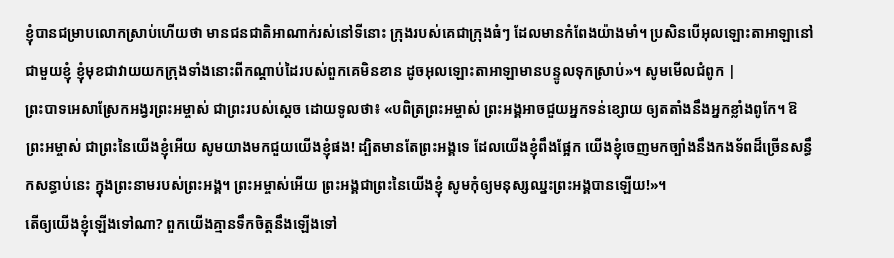ខ្ញុំបានជម្រាបលោកស្រាប់ហើយថា មានជនជាតិអាណាក់រស់នៅទីនោះ ក្រុងរបស់គេជាក្រុងធំៗ ដែលមានកំពែងយ៉ាងមាំ។ ប្រសិនបើអុលឡោះតាអាឡានៅជាមួយខ្ញុំ ខ្ញុំមុខជាវាយយកក្រុងទាំងនោះពីកណ្តាប់ដៃរបស់ពួកគេមិនខាន ដូចអុលឡោះតាអាឡាមានបន្ទូលទុកស្រាប់»។ សូមមើលជំពូក |
ព្រះបាទអេសាស្រែកអង្វរព្រះអម្ចាស់ ជាព្រះរបស់ស្ដេច ដោយទូលថា៖ «បពិត្រព្រះអម្ចាស់ ព្រះអង្គអាចជួយអ្នកទន់ខ្សោយ ឲ្យតតាំងនឹងអ្នកខ្លាំងពូកែ។ ឱព្រះអម្ចាស់ ជាព្រះនៃយើងខ្ញុំអើយ សូមយាងមកជួយយើងខ្ញុំផង! ដ្បិតមានតែព្រះអង្គទេ ដែលយើងខ្ញុំពឹងផ្អែក យើងខ្ញុំចេញមកច្បាំងនឹងកងទ័ពដ៏ច្រើនសន្ធឹកសន្ធាប់នេះ ក្នុងព្រះនាមរបស់ព្រះអង្គ។ ព្រះអម្ចាស់អើយ ព្រះអង្គជាព្រះនៃយើងខ្ញុំ សូមកុំឲ្យមនុស្សឈ្នះព្រះអង្គបានឡើយ!»។
តើឲ្យយើងខ្ញុំឡើងទៅណា? ពួកយើងគ្មានទឹកចិត្តនឹងឡើងទៅ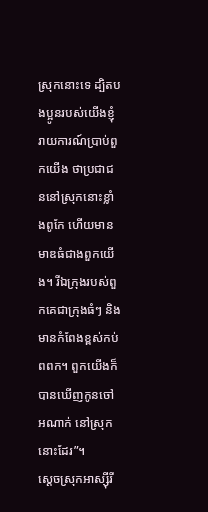ស្រុកនោះទេ ដ្បិតបងប្អូនរបស់យើងខ្ញុំរាយការណ៍ប្រាប់ពួកយើង ថាប្រជាជននៅស្រុកនោះខ្លាំងពូកែ ហើយមានមាឌធំជាងពួកយើង។ រីឯក្រុងរបស់ពួកគេជាក្រុងធំៗ និងមានកំពែងខ្ពស់កប់ពពក។ ពួកយើងក៏បានឃើញកូនចៅអណាក់ នៅស្រុកនោះដែរ”។
ស្ដេចស្រុកអាស្ស៊ីរី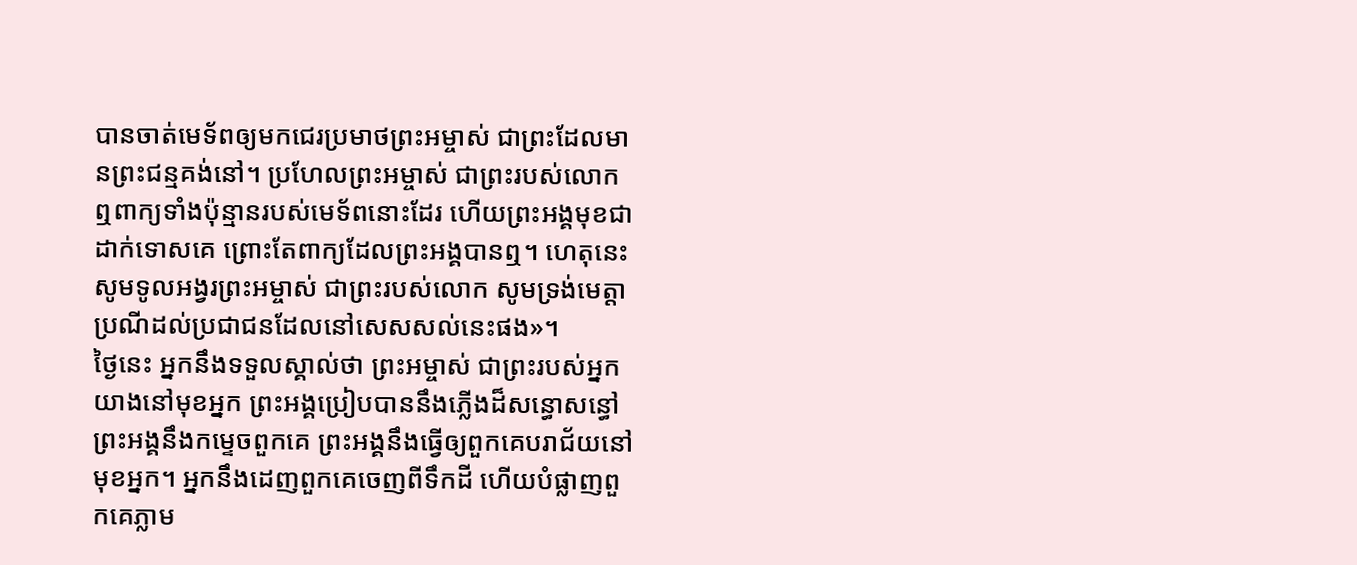បានចាត់មេទ័ពឲ្យមកជេរប្រមាថព្រះអម្ចាស់ ជាព្រះដែលមានព្រះជន្មគង់នៅ។ ប្រហែលព្រះអម្ចាស់ ជាព្រះរបស់លោកឮពាក្យទាំងប៉ុន្មានរបស់មេទ័ពនោះដែរ ហើយព្រះអង្គមុខជាដាក់ទោសគេ ព្រោះតែពាក្យដែលព្រះអង្គបានឮ។ ហេតុនេះ សូមទូលអង្វរព្រះអម្ចាស់ ជាព្រះរបស់លោក សូមទ្រង់មេត្តាប្រណីដល់ប្រជាជនដែលនៅសេសសល់នេះផង»។
ថ្ងៃនេះ អ្នកនឹងទទួលស្គាល់ថា ព្រះអម្ចាស់ ជាព្រះរបស់អ្នក យាងនៅមុខអ្នក ព្រះអង្គប្រៀបបាននឹងភ្លើងដ៏សន្ធោសន្ធៅ ព្រះអង្គនឹងកម្ទេចពួកគេ ព្រះអង្គនឹងធ្វើឲ្យពួកគេបរាជ័យនៅមុខអ្នក។ អ្នកនឹងដេញពួកគេចេញពីទឹកដី ហើយបំផ្លាញពួកគេភ្លាម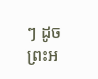ៗ ដូចព្រះអ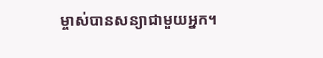ម្ចាស់បានសន្យាជាមួយអ្នក។